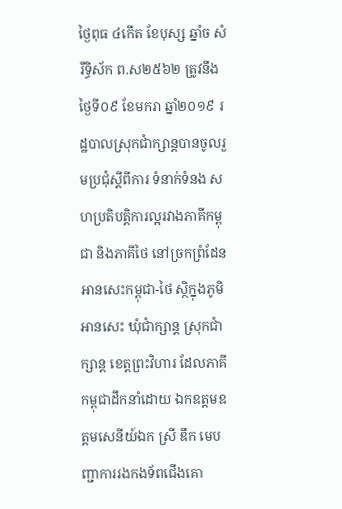ថ្ងៃពុធ ៤កើត ខែបុស្ស ឆ្នាំច សំរឹទ្ធិស័ក ព.ស២៥៦២ ត្រូវនឹងថ្ងៃទី០៩ ខែមករា ឆ្នាំ២០១៩ រដ្ឋបាលស្រុកជាំក្សាន្តបានចូលរួមប្រជុំស្តីពីការ ទំនាក់ទំនង សហប្រតិបត្តិការល្អរវាងភាគីកម្ពុជា និងភាគីថៃ នៅច្រកព្រំដែនអានសេះកម្ពុជា-ថៃ ស្ថិក្នុងភូមិអានសេះ ឃុំជាំក្សាន្ត ស្រុកជាំក្សាន្ត ខេត្តព្រះវិហារ ដែលភាគីកម្ពុជាដឹកនាំដោយ ឯកឧត្តមឧត្តមសេនីយ៍ឯក ស្រី ឌឹក មេបញ្ជាការរងកងទ័ពជើងគោ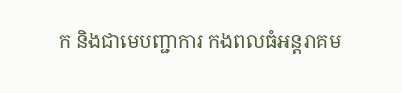ក និងជាមេបញ្ជាការ កងពលធំអន្តរាគម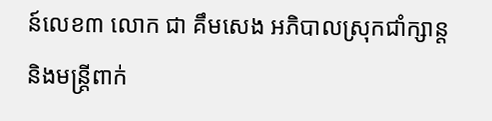ន៍លេខ៣ លោក ជា គឹមសេង អភិបាលស្រុកជាំក្សាន្ត និងមន្ត្រីពាក់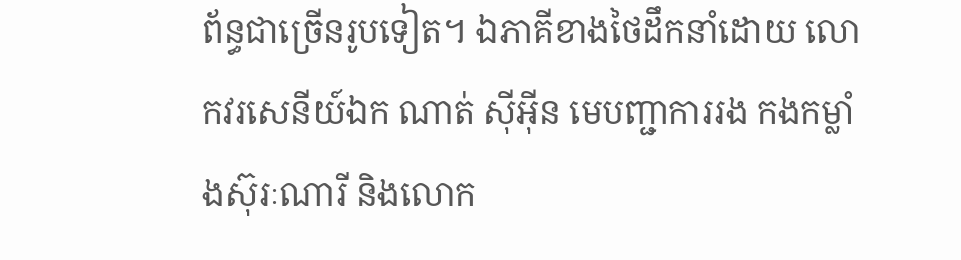ព័ន្ធជាច្រើនរូបទៀត។ ឯភាគីខាងថៃដឹកនាំដោយ លោកវរសេនីយ៍ឯក ណាត់ ស៊ីអុីន មេបញ្ជាការរង កងកម្លាំងស៊ុរៈណារី និងលោក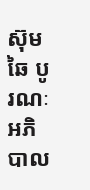ស៊ុមឆៃ បូរណៈ អភិបាល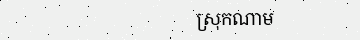ស្រុកណាម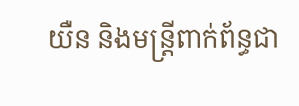យឺន និងមន្ត្រីពាក់ព័ន្ធជា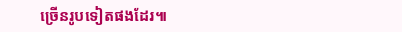ច្រើនរូបទៀតផងដែរ៕